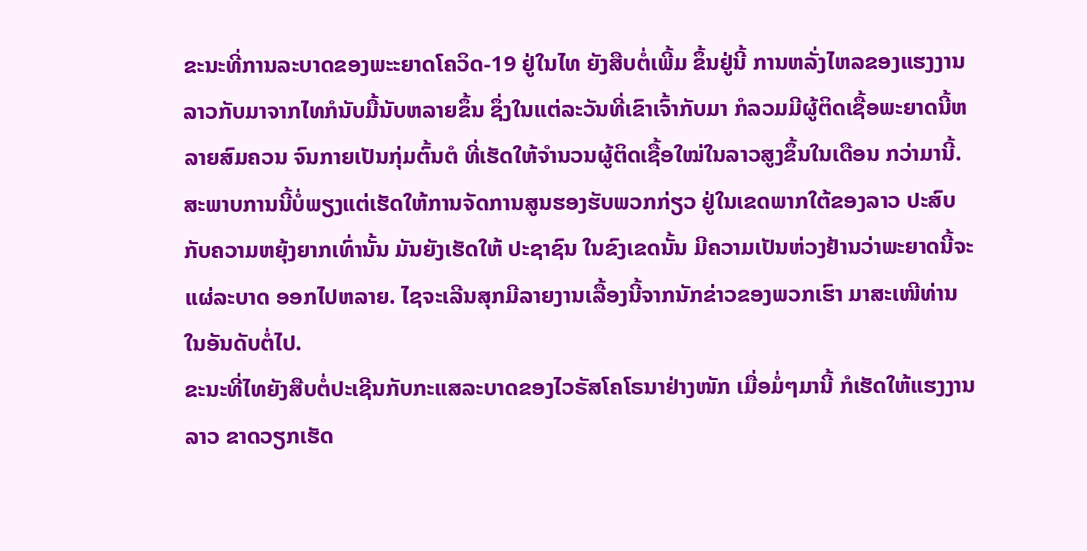ຂະນະທີ່ການລະບາດຂອງພະະຍາດໂຄວິດ-19 ຢູ່ໃນໄທ ຍັງສືບຕໍ່ເພີ້ມ ຂຶ້ນຢູ່ນີ້ ການຫລັ່ງໄຫລຂອງແຮງງານລາວກັບມາຈາກໄທກໍນັບມື້ນັບຫລາຍຂຶ້ນ ຊຶ່ງໃນແຕ່ລະວັນທີ່ເຂົາເຈົ້າກັບມາ ກໍລວມມີຜູ້ຕິດເຊື້ອພະຍາດນີ້ຫລາຍສົມຄວນ ຈົນກາຍເປັນກຸ່ມຕົ້ນຕໍ ທີ່ເຮັດໃຫ້ຈໍານວນຜູ້ຕິດເຊື້ອໃໝ່ໃນລາວສູງຂຶ້ນໃນເດືອນ ກວ່າມານີ້. ສະພາບການນີ້ບໍ່ພຽງແຕ່ເຮັດໃຫ້ການຈັດການສູນຮອງຮັບພວກກ່ຽວ ຢູ່ໃນເຂດພາກໃຕ້ຂອງລາວ ປະສົບກັບຄວາມຫຍຸ້ງຍາກເທົ່ານັ້ນ ມັນຍັງເຮັດໃຫ້ ປະຊາຊົນ ໃນຂົງເຂດນັ້ນ ມີຄວາມເປັນຫ່ວງຢ້ານວ່າພະຍາດນີ້ຈະແຜ່ລະບາດ ອອກໄປຫລາຍ. ໄຊຈະເລີນສຸກມີລາຍງານເລື້ອງນີ້ຈາກນັກຂ່າວຂອງພວກເຮົາ ມາສະເໜີທ່ານ ໃນອັນດັບຕໍ່ໄປ.
ຂະນະທີ່ໄທຍັງສືບຕໍ່ປະເຊີນກັບກະແສລະບາດຂອງໄວຣັສໂຄໂຣນາຢ່າງໜັກ ເມື່ອມໍ່ໆມານີ້ ກໍເຮັດໃຫ້ແຮງງານລາວ ຂາດວຽກເຮັດ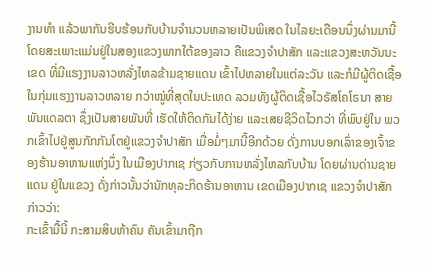ງານທໍາ ແລ້ວພາກັນຮີບຮ້ອນກັບບ້ານຈໍານວນຫລາຍເປັນພິເສດ ໃນໄລຍະເດືອນນຶ່ງຜ່ານມານີ້ ໂດຍສະເພາະແມ່ນຢູ່ໃນສອງແຂວງພາກໃຕ້ຂອງລາວ ຄືແຂວງຈໍາປາສັກ ແລະແຂວງສະຫວັນນະເຂດ ທີ່ມີແຮງງານລາວຫລັ່ງໄຫລຂ້າມຊາຍແດນ ເຂົ້າໄປຫລາຍໃນແຕ່ລະວັນ ແລະກໍມີຜູ້ຕິດເຊື້ອໃນກຸ່ມແຮງງານລາວຫລາຍ ກວ່າໝູ່ທີ່ສຸດໃນປະເທດ ລວມທັງຜູ້ຕິດເຊື້ອໄວຣັສໂຄໂຣນາ ສາຍພັນແດລຕາ ຊຶ່ງເປັນສາຍພັນທີ່ ເຮັດໃຫ້ຕິດກັນໄດ້ງ່າຍ ແລະເສຍຊີວິດໄວກວ່າ ທີ່ພົບຢູ່ໃນ ພວກເຂົ້າໄປຢູ່ສູນກັກກັນໂຕຢູ່ແຂວງຈໍາປາສັກ ເມື່ອມໍ່ໆມານີ້ອີກດ້ວຍ ດັ່ງການບອກເລົ່າຂອງເຈົ້າຂອງຮ້ານອາຫານແຫ່ງນຶ່ງ ໃນເມືອງປາກເຊ ກ່ຽວກັບການຫລັ່ງໄຫລກັບບ້ານ ໂດຍຜ່ານດ່ານຊາຍແດນ ຢູ່ໃນແຂວງ ດັ່ງກ່າວນັ້ນວ່ານັກທຸລະກິດຮ້ານອາຫານ ເຂດເມືອງປາກເຊ ແຂວງຈໍາປາສັກ ກ່າວວ່າ:
ກະເຂົ້າມື້ນີ້ ກະສາມສິບຫ້າຄົນ ຄັນເຂົ້າມາຖືກ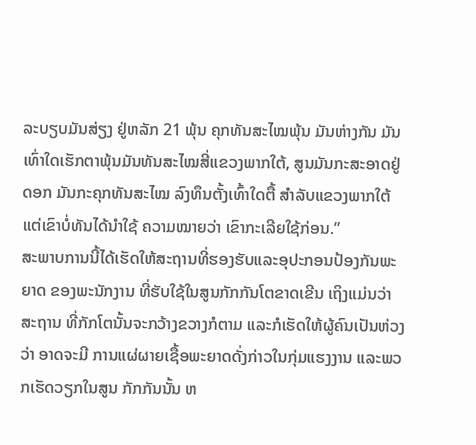ລະບຽບມັນສ່ຽງ ຢູ່ຫລັກ 21 ພຸ້ນ ຄຸກທັນສະໄໝພຸ້ນ ມັນຫ່າງກັນ ມັນເທົ່າໃດເຮັກຕາພຸ້ນມັນທັນສະໄໝສີ່ແຂວງພາກໃຕ້, ສູນມັນກະສະອາດຢູ່ດອກ ມັນກະຄຸກທັນສະໄໝ ລົງທຶນຕັ້ງເທົ້າໃດຕື້ ສໍາລັບແຂວງພາກໃຕ້ ແຕ່ເຂົາບໍ່ທັນໄດ້ນໍາໃຊ້ ຄວາມໝາຍວ່າ ເຂົາກະເລີຍໃຊ້ກ່ອນ.”
ສະພາບການນີ້ໄດ້ເຮັດໃຫ້ສະຖານທີ່ຮອງຮັບແລະອຸປະກອນປ້ອງກັນພະຍາດ ຂອງພະນັກງານ ທີ່ຮັບໃຊ້ໃນສູນກັກກັນໂຕຂາດເຂີນ ເຖິງແມ່ນວ່າສະຖານ ທີ່ກັກໂຕນັ້ນຈະກວ້າງຂວາງກໍຕາມ ແລະກໍເຮັດໃຫ້ຜູ້ຄົນເປັນຫ່ວງວ່າ ອາດຈະມີ ການແຜ່ຜາຍເຊື້ອພະຍາດດັ່ງກ່າວໃນກຸ່ມແຮງງານ ແລະພວກເຮັດວຽກໃນສູນ ກັກກັນນັ້ນ ຫ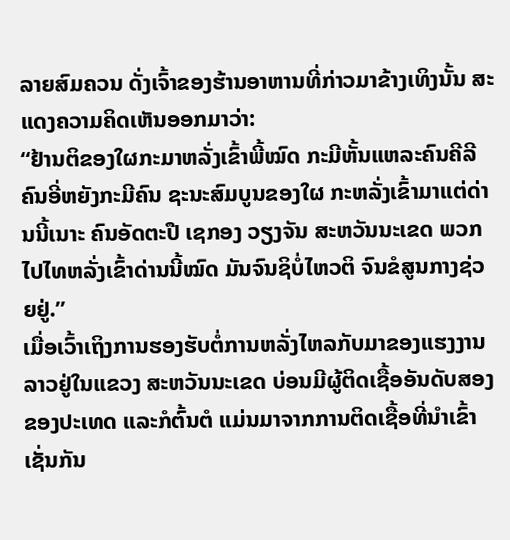ລາຍສົມຄວນ ດັ່ງເຈົ້າຂອງຮ້ານອາຫານທີ່ກ່າວມາຂ້າງເທິງນັ້ນ ສະແດງຄວາມຄິດເຫັນອອກມາວ່າ:
“ຢ້ານຕິຂອງໃຜກະມາຫລັ່ງເຂົ້າພີ້ໝົດ ກະມີຫັ້ນແຫລະຄົນຄີລີ ຄົນອີ່ຫຍັງກະມີຄົນ ຊະນະສົມບູນຂອງໃຜ ກະຫລັ່ງເຂົ້າມາແຕ່ດ່ານນີ້ເນາະ ຄົນອັດຕະປື ເຊກອງ ວຽງຈັນ ສະຫວັນນະເຂດ ພວກໄປໄທຫລັ່ງເຂົ້າດ່ານນີ້ໝົດ ມັນຈົນຊິບໍ່ໄຫວຕິ ຈົນຂໍສູນກາງຊ່ວຍຢູ່.”
ເມື່ອເວົ້າເຖິງການຮອງຮັບຕໍ່ການຫລັ່ງໄຫລກັບມາຂອງແຮງງານລາວຢູ່ໃນແຂວງ ສະຫວັນນະເຂດ ບ່ອນມີຜູ້ຕິດເຊື້ອອັນດັບສອງຂອງປະເທດ ແລະກໍຕົ້ນຕໍ ແມ່ນມາຈາກການຕິດເຊື້ອທີ່ນໍາເຂົ້າເຊັ່ນກັນ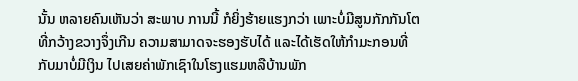ນັ້ນ ຫລາຍຄົນເຫັນວ່າ ສະພາບ ການນີ້ ກໍຍິ່ງຮ້າຍແຮງກວ່າ ເພາະບໍ່ມີສູນກັກກັນໂຕທີ່ກວ້າງຂວາງຈຶ່ງເກີນ ຄວາມສາມາດຈະຮອງຮັບໄດ້ ແລະໄດ້ເຮັດໃຫ້ກໍາມະກອນທີ່ກັບມາບໍ່ມີເງິນ ໄປເສຍຄ່າພັກເຊົາໃນໂຮງແຮມຫລືບ້ານພັກ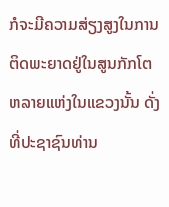ກໍຈະມີຄວາມສ່ຽງສູງໃນການ ຕິດພະຍາດຢູ່ໃນສູນກັກໂຕຫລາຍແຫ່ງໃນແຂວງນັ້ນ ດັ່ງທີ່ປະຊາຊົນທ່ານ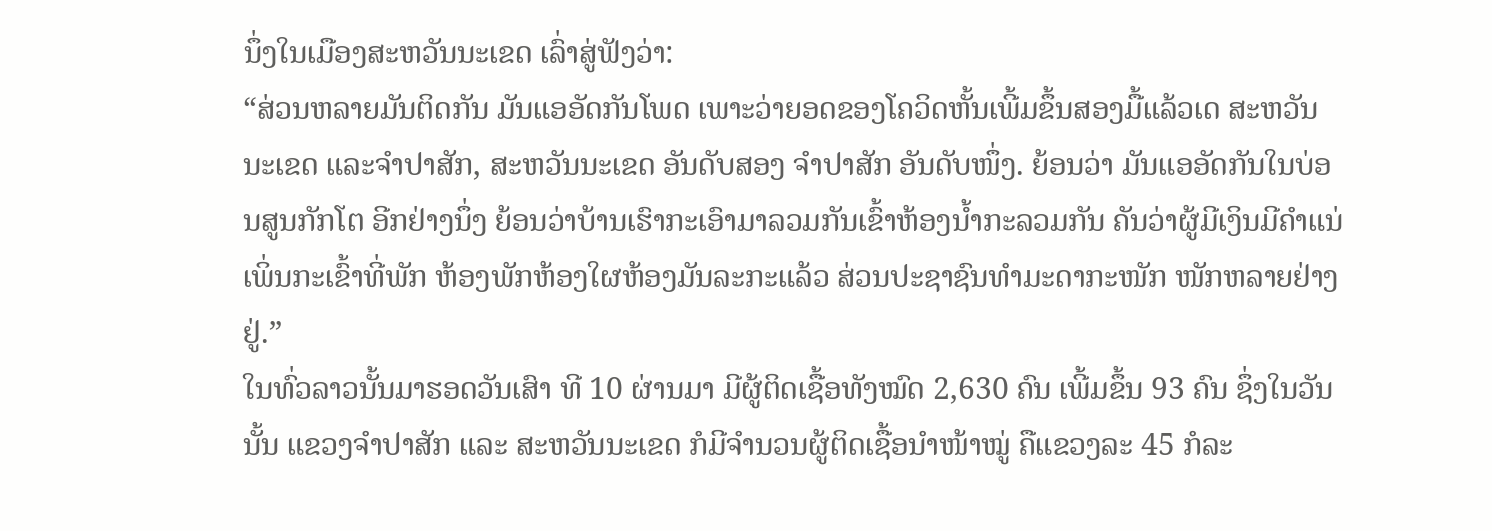ນຶ່ງໃນເມືອງສະຫວັນນະເຂດ ເລົ່າສູ່ຟັງວ່າ:
“ສ່ວນຫລາຍມັນຕິດກັນ ມັນແອອັດກັນໂພດ ເພາະວ່າຍອດຂອງໂຄວິດຫັ້ນເພີ້ມຂຶ້ນສອງມື້ແລ້ວເດ ສະຫວັນນະເຂດ ແລະຈໍາປາສັກ, ສະຫວັນນະເຂດ ອັນດັບສອງ ຈໍາປາສັກ ອັນດັບໜຶ່ງ. ຍ້ອນວ່າ ມັນແອອັດກັນໃນບ່ອນສູນກັກໂຕ ອີກຢ່າງນຶ່ງ ຍ້ອນວ່າບ້ານເຮົາກະເອົາມາລວມກັນເຂົ້າຫ້ອງນໍ້າກະລວມກັນ ຄັນວ່າຜູ້ມີເງິນມີຄໍາແນ່ ເພິ່ນກະເຂົ້າທີ່ພັກ ຫ້ອງພັກຫ້ອງໃຜຫ້ອງມັນລະກະແລ້ວ ສ່ວນປະຊາຊົນທຳມະດາກະໜັກ ໜັກຫລາຍຢ່າງຢູ່.”
ໃນທົ່ວລາວນັ້ນມາຮອດວັນເສົາ ທີ 10 ຜ່ານມາ ມີຜູ້ຕິດເຊື້ອທັງໝົດ 2,630 ຄົນ ເພີ້ມຂຶ້ນ 93 ຄົນ ຊຶ່ງໃນວັນນັ້ນ ແຂວງຈໍາປາສັກ ແລະ ສະຫວັນນະເຂດ ກໍມີຈໍານວນຜູ້ຕິດເຊື້ອນໍາໜ້າໝູ່ ຄືແຂວງລະ 45 ກໍລະ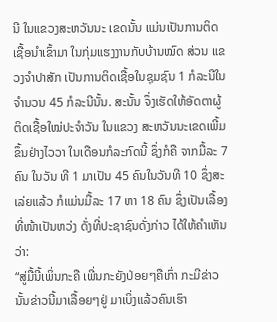ນີ ໃນແຂວງສະຫວັນນະ ເຂດນັ້ນ ແມ່ນເປັນການຕິດເຊື້ອນໍາເຂົ້າມາ ໃນກຸ່ມແຮງງານກັບບ້ານໝົດ ສ່ວນ ແຂວງຈໍາປາສັກ ເປັນການຕິດເຊື້ອໃນຊຸມຊົນ 1 ກໍລະນີໃນຈໍານວນ 45 ກໍລະນີນັ້ນ. ສະນັ້ນ ຈຶ່ງເຮັດໃຫ້ອັດຕາຜູ້ຕິດເຊື້ອໃໝ່ປະຈໍາວັນ ໃນແຂວງ ສະຫວັນນະເຂດເພີ້ມຂຶ້ນຢ່າງໄວວາ ໃນເດືອນກໍລະກົດນີ້ ຊຶ່ງກໍຄື ຈາກມື້ລະ 7 ຄົນ ໃນວັນ ທີ 1 ມາເປັນ 45 ຄົນໃນວັນທີ 10 ຊຶ່ງສະເລ່ຍແລ້ວ ກໍແມ່ນມື້ລະ 17 ຫາ 18 ຄົນ ຊຶ່ງເປັນເລື້ອງທີ່ໜ້າເປັນຫວ່ງ ດັ່ງທີ່ປະຊາຊົນດັ່ງກ່າວ ໄດ້ໃຫ້ຄໍາເຫັນວ່າ:
“ສູ່ມື້ນີ້ເພິ່ນກະຄື ເພີ່ນກະຍັງປ່ອຍໆຄືເກົ່າ ກະມີຂ່າວນັ້ນຂ່າວນີ້ມາເລື້ອຍໆຢູ່ ມາເບິ່ງແລ້ວຄົນເຮົາ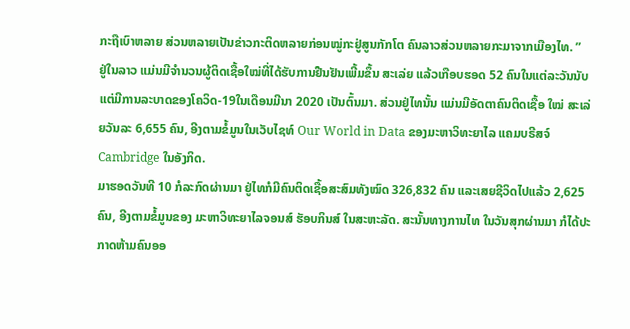ກະຖືເບົາຫລາຍ ສ່ວນຫລາຍເປັນຂ່າວກະຕິດຫລາຍກ່ອນໝູ່ກະຢູ່ສູນກັກໂຕ ຄົນລາວສ່ວນຫລາຍກະມາຈາກເມືອງໄທ. ”
ຢູ່ໃນລາວ ແມ່ນມີຈໍານວນຜູ້ຕິດເຊື້ອໃໝ່ທີ່ໄດ້ຮັບການຢືນຢັນເພີ້ມຂຶ້ນ ສະເລ່ຍ ແລ້ວເກືອບຮອດ 52 ຄົນໃນແຕ່ລະວັນນັບແຕ່ມີການລະບາດຂອງໂຄວິດ-19ໃນເດືອນມີນາ 2020 ເປັນຕົ້ນມາ. ສ່ວນຢູ່ໄທນັ້ນ ແມ່ນມີອັດຕາຄົນຕິດເຊື້ອ ໃໝ່ ສະເລ່ຍວັນລະ 6,655 ຄົນ, ອີງຕາມຂໍ້ມູນໃນເວັບໄຊທ໌ Our World in Data ຂອງມະຫາວິທະຍາໄລ ແຄມບຣີສຈ໌ Cambridge ໃນອັງກິດ.
ມາຮອດວັນທີ 10 ກໍລະກົດຜ່ານມາ ຢູ່ໄທກໍມີຄົນຕິດເຊື້ອສະສົມທັງໝົດ 326,832 ຄົນ ແລະເສຍຊີວິດໄປແລ້ວ 2,625 ຄົນ, ອີງຕາມຂໍ້ມູນຂອງ ມະຫາວິທະຍາໄລຈອນສ໌ ຮັອບກິນສ໌ ໃນສະຫະລັດ. ສະນັ້ນທາງການໄທ ໃນວັນສຸກຜ່ານມາ ກໍໄດ້ປະກາດຫ້າມຄົນອອ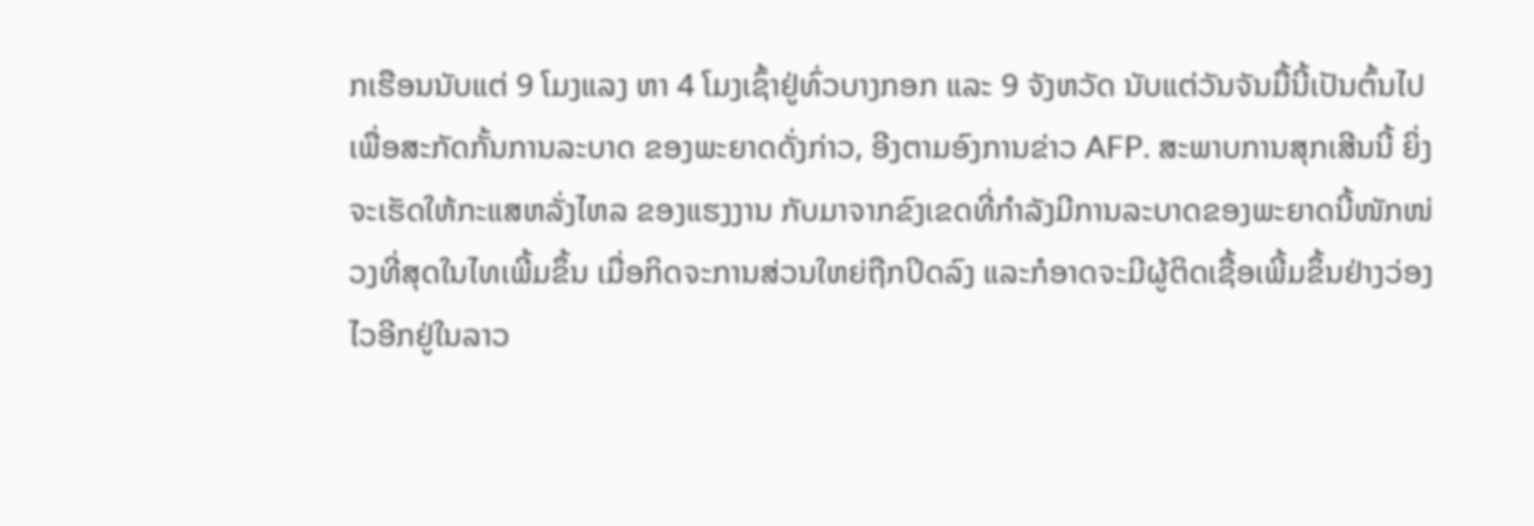ກເຮືອນນັບແຕ່ 9 ໂມງແລງ ຫາ 4 ໂມງເຊົ້າຢູ່ທົ່ວບາງກອກ ແລະ 9 ຈັງຫວັດ ນັບແຕ່ວັນຈັນມື້ນີ້ເປັນຕົ້ນໄປ ເພື່ອສະກັດກັ້ນການລະບາດ ຂອງພະຍາດດັ່ງກ່າວ, ອີງຕາມອົງການຂ່າວ AFP. ສະພາບການສຸກເສີນນີ້ ຍິ່ງຈະເຮັດໃຫ້ກະແສຫລັ່ງໄຫລ ຂອງແຮງງານ ກັບມາຈາກຂົງເຂດທີ່ກໍາລັງມີການລະບາດຂອງພະຍາດນີ້ໜັກໜ່ວງທີ່ສຸດໃນໄທເພີ້ມຂຶ້ນ ເມື່ອກິດຈະການສ່ວນໃຫຍ່ຖືກປິດລົງ ແລະກໍອາດຈະມີຜູ້ຕິດເຊື້ອເພີ້ມຂຶ້ນຢ່າງວ່ອງໄວອີກຢູ່ໃນລາວ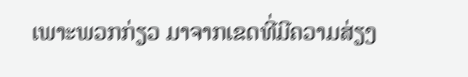ເພາະພວກກ່ຽວ ມາຈາກເຂດທີ່ມີຄວາມສ່ຽງ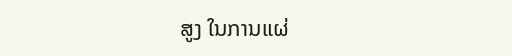ສູງ ໃນການແຜ່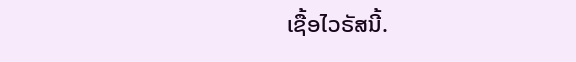ເຊື້ອໄວຣັສນີ້.